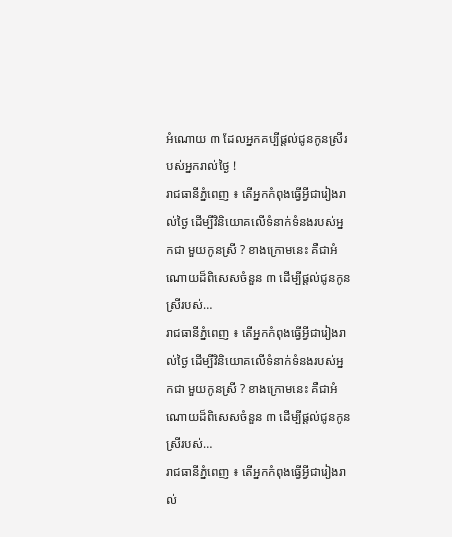អំណោយ ៣ ដែលអ្នកគប្បីផ្តល់ជូនកូនស្រីរបស់អ្នករាល់ថ្ងៃ !
រាជធានីភ្នំពេញ ៖ តើអ្នកកំពុងធ្វើអ្វីជារៀងរាល់ថ្ងៃ ដើម្បីវិនិយោគលើទំនាក់ទំនងរបស់អ្នកជា មួយកូនស្រី ? ខាងក្រោមនេះ គឺជាអំណោយដ៏ពិសេសចំនួន ៣ ដើម្បីផ្តល់ជូនកូនស្រីរបស់…
រាជធានីភ្នំពេញ ៖ តើអ្នកកំពុងធ្វើអ្វីជារៀងរាល់ថ្ងៃ ដើម្បីវិនិយោគលើទំនាក់ទំនងរបស់អ្នកជា មួយកូនស្រី ? ខាងក្រោមនេះ គឺជាអំណោយដ៏ពិសេសចំនួន ៣ ដើម្បីផ្តល់ជូនកូនស្រីរបស់…
រាជធានីភ្នំពេញ ៖ តើអ្នកកំពុងធ្វើអ្វីជារៀងរាល់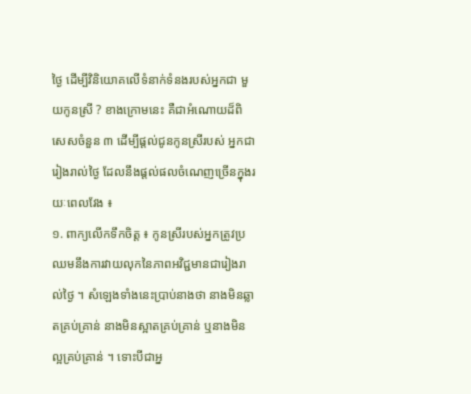ថ្ងៃ ដើម្បីវិនិយោគលើទំនាក់ទំនងរបស់អ្នកជា មួយកូនស្រី ? ខាងក្រោមនេះ គឺជាអំណោយដ៏ពិសេសចំនួន ៣ ដើម្បីផ្តល់ជូនកូនស្រីរបស់ អ្នកជារៀងរាល់ថ្ងៃ ដែលនឹងផ្តល់ផលចំណេញច្រើនក្នុងរយៈពេលវែង ៖
១. ពាក្យលើកទឹកចិត្ត ៖ កូនស្រីរបស់អ្នកត្រូវប្រឈមនឹងការវាយលុកនៃភាពអវិជ្ជមានជារៀងរាល់ថ្ងៃ ។ សំឡេងទាំងនេះប្រាប់នាងថា នាងមិនឆ្លាតគ្រប់គ្រាន់ នាងមិនស្អាតគ្រប់គ្រាន់ ឬនាងមិនល្អគ្រប់គ្រាន់ ។ ទោះបីជាអ្ន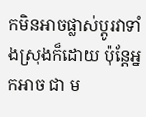កមិនអាចផ្លាស់ប្តូរវាទាំងស្រុងក៏ដោយ ប៉ុន្តែអ្នកអាច ជា ម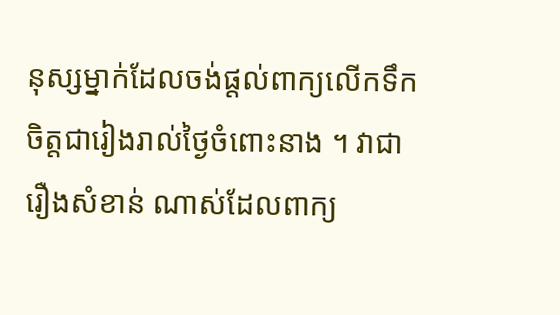នុស្សម្នាក់ដែលចង់ផ្តល់ពាក្យលើកទឹកចិត្តជារៀងរាល់ថ្ងៃចំពោះនាង ។ វាជារឿងសំខាន់ ណាស់ដែលពាក្យ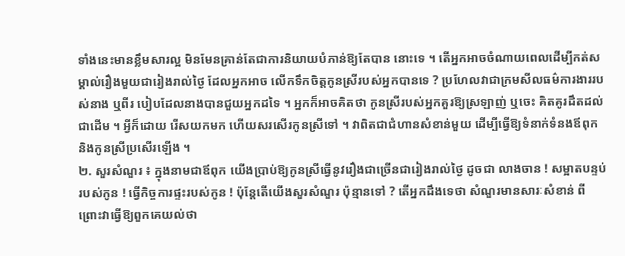ទាំងនេះមានខ្លឹមសារល្អ មិនមែនគ្រាន់តែជាការនិយាយបំភាន់ឱ្យតែបាន នោះទេ ។ តើអ្នកអាចចំណាយពេលដើម្បីកត់សម្គាល់រឿងមួយជារៀងរាល់ថ្ងៃ ដែលអ្នកអាច លើកទឹកចិត្តកូនស្រីរបស់អ្នកបានទេ ? ប្រហែលវាជាក្រមសីលធម៌ការងាររបស់នាង ឬពីរ បៀបដែលនាងបានជួយអ្នកដទៃ ។ អ្នកក៏អាចគិតថា កូនស្រីរបស់អ្នកគួរឱ្យស្រឡាញ់ ឬចេះ គិតគូរដឹតដល់ជាដើម ។ អ្វីក៏ដោយ រើសយកមក ហើយសរសើរកូនស្រីទៅ ។ វាពិតជាជំហានសំខាន់មួយ ដើម្បីធ្វើឱ្យទំនាក់ទំនងឪពុក និងកូនស្រីប្រសើរឡើង ។
២. សួរសំណួរ ៖ ក្នុងនាមជាឪពុក យើងប្រាប់ឱ្យកូនស្រីធ្វើនូវរឿងជាច្រើនជារៀងរាល់ថ្ងៃ ដូចជា លាងចាន ! សម្អាតបន្ទប់របស់កូន ! ធ្វើកិច្ចការផ្ទះរបស់កូន ! ប៉ុន្តែតើយើងសួរសំណួរ ប៉ុន្មានទៅ ? តើអ្នកដឹងទេថា សំណួរមានសារៈសំខាន់ ពីព្រោះវាធ្វើឱ្យពួកគេយល់ថា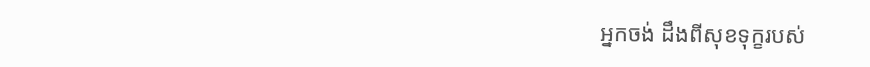អ្នកចង់ ដឹងពីសុខទុក្ខរបស់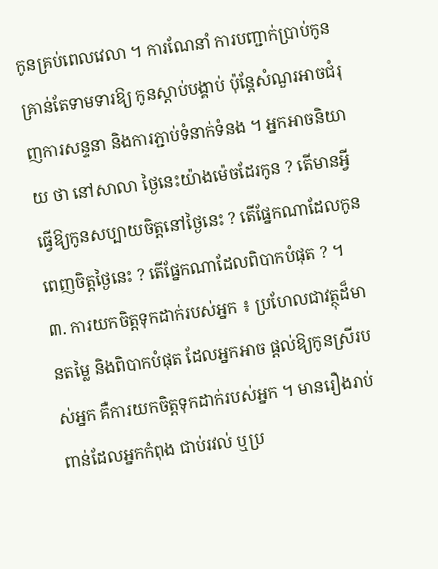កូនគ្រប់ពេលវេលា ។ ការណែនាំ ការបញ្ជាក់ប្រាប់កូន គ្រាន់តែទាមទារឱ្យ កូនស្តាប់បង្គាប់ ប៉ុន្តែសំណួរអាចជំរុញការសន្ទនា និងការភ្ជាប់ទំនាក់ទំនង ។ អ្នកអាចនិយាយ ថា នៅសាលា ថ្ងៃនេះយ៉ាងម៉េចដែរកូន ? តើមានអ្វីធ្វើឱ្យកូនសប្បាយចិត្តនៅថ្ងៃនេះ ? តើផ្នែកណាដែលកូនពេញចិត្តថ្ងៃនេះ ? តើផ្នែកណាដែលពិបាកបំផុត ? ។
៣. ការយកចិត្តទុកដាក់របស់អ្នក ៖ ប្រហែលជាវត្ថុដ៏មានតម្លៃ និងពិបាកបំផុត ដែលអ្នកអាច ផ្តល់ឱ្យកូនស្រីរបស់អ្នក គឺការយកចិត្តទុកដាក់របស់អ្នក ។ មានរឿងរាប់ពាន់ដែលអ្នកកំពុង ជាប់រវល់ ឬប្រ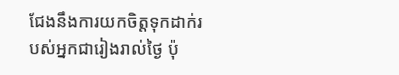ជែងនឹងការយកចិត្តទុកដាក់របស់អ្នកជារៀងរាល់ថ្ងៃ ប៉ុ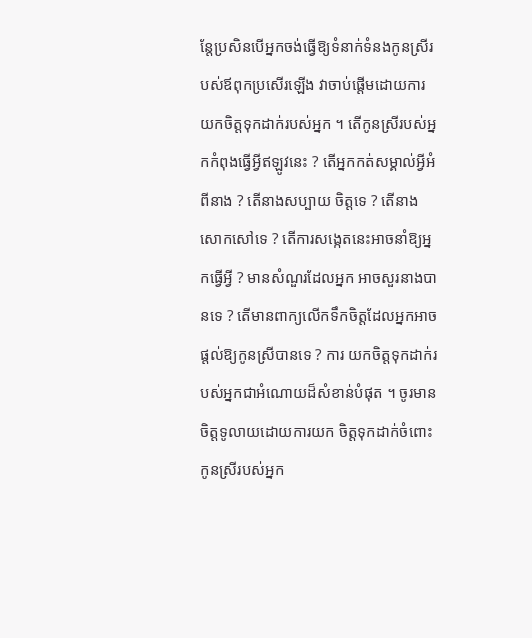ន្តែប្រសិនបើអ្នកចង់ធ្វើឱ្យទំនាក់ទំនងកូនស្រីរបស់ឪពុកប្រសើរឡើង វាចាប់ផ្តើមដោយការយកចិត្តទុកដាក់របស់អ្នក ។ តើកូនស្រីរបស់អ្នកកំពុងធ្វើអ្វីឥឡូវនេះ ? តើអ្នកកត់សម្គាល់អ្វីអំពីនាង ? តើនាងសប្បាយ ចិត្តទេ ? តើនាងសោកសៅទេ ? តើការសង្កេតនេះអាចនាំឱ្យអ្នកធ្វើអ្វី ? មានសំណួរដែលអ្នក អាចសួរនាងបានទេ ? តើមានពាក្យលើកទឹកចិត្តដែលអ្នកអាចផ្តល់ឱ្យកូនស្រីបានទេ ? ការ យកចិត្តទុកដាក់របស់អ្នកជាអំណោយដ៏សំខាន់បំផុត ។ ចូរមានចិត្តទូលាយដោយការយក ចិត្តទុកដាក់ចំពោះកូនស្រីរបស់អ្នក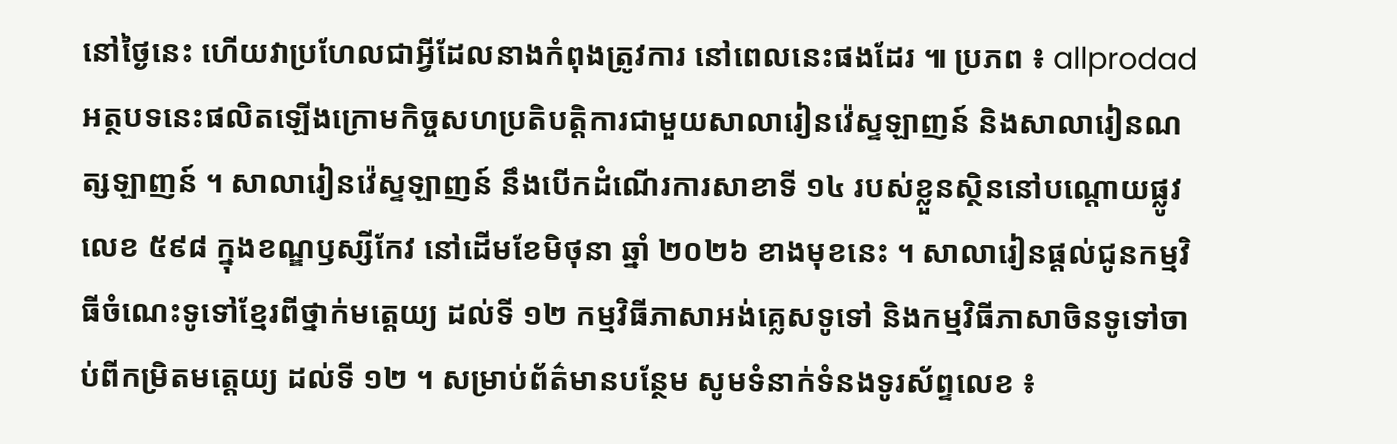នៅថ្ងៃនេះ ហើយវាប្រហែលជាអ្វីដែលនាងកំពុងត្រូវការ នៅពេលនេះផងដែរ ៕ ប្រភព ៖ allprodad
អត្ថបទនេះផលិតឡើងក្រោមកិច្ចសហប្រតិបត្តិការជាមួយសាលារៀនវ៉េស្ទឡាញន៍ និងសាលារៀនណត្សឡាញន៍ ។ សាលារៀនវ៉េស្ទឡាញន៍ នឹងបើកដំណើរការសាខាទី ១៤ របស់ខ្លួនស្ថិននៅបណ្តោយផ្លូវលេខ ៥៩៨ ក្នុងខណ្ឌឫស្សីកែវ នៅដើមខែមិថុនា ឆ្នាំ ២០២៦ ខាងមុខនេះ ។ សាលារៀនផ្តល់ជូនកម្មវិធីចំណេះទូទៅខ្មែរពីថ្នាក់មត្តេយ្យ ដល់ទី ១២ កម្មវិធីភាសាអង់គ្លេសទូទៅ និងកម្មវិធីភាសាចិនទូទៅចាប់ពីកម្រិតមត្តេយ្យ ដល់ទី ១២ ។ សម្រាប់ព័ត៌មានបន្ថែម សូមទំនាក់ទំនងទូរស័ព្ទលេខ ៖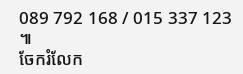089 792 168 / 015 337 123 ៕
ចែករំលែក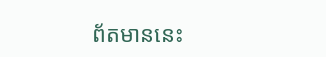ព័តមាននេះ